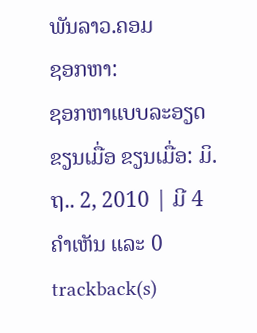ພັນລາວ.ຄອມ
ຊອກຫາ:
ຊອກຫາແບບລະອຽດ
ຂຽນເມື່ອ ຂຽນເມື່ອ: ມິ.ຖ.. 2, 2010 | ມີ 4 ຄຳເຫັນ ແລະ 0 trackback(s)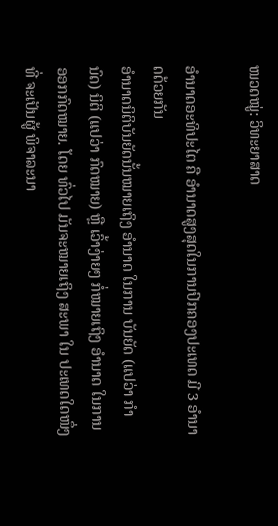ໜວດໝູ່: ວິທະຍາສາດ

ອຳນາດອະທິປະໄຕ ຄື ອຳນາດສູງສຸດໃນການປົກຄອງປະເທດ ມີ 3 ອຳນາດດ້ວຍກັນ
ອຳນາດນິຕິບັນຍັດນັ້ນໝາຍເຖິງ ອຳນາດ ໃນການ ບັນຍັດ (ແປວ່າ ກຳນົດ) ນິຕິ (ແປວ່າ ກົດໝາຍ) ຫຼື ເວົ້າງ່າຍໆ ກໍ່ໝາຍເຖິງ ອຳນາດ ໃນການອອກກົດໝາຍ. ໂດຍ ທົ່ວໄປ ມັນຈະໝາຍເຖິງ ສະພາ ໃນ ປະເທດໃດໜຶ່ງ ທີ່ ຈະເປັນຜູ້ ພິຈາລະນາ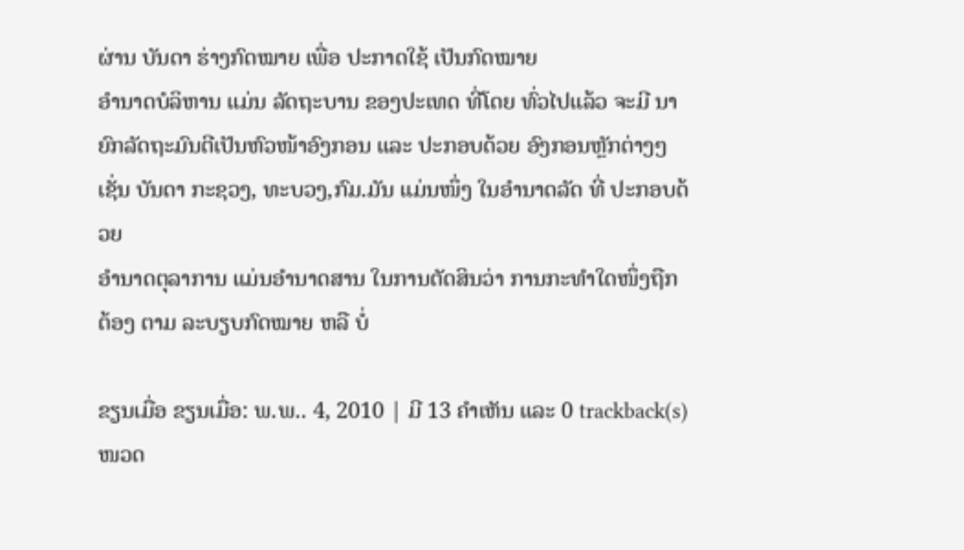ຜ່ານ ບັນດາ ຮ່າງກົດໝາຍ ເພື່ອ ປະກາດໃຊ້ ເປັນກົດໝາຍ
ອຳນາດບໍລິຫານ ແມ່ນ ລັດຖະບານ ຂອງປະເທດ ທີ່ໂດຍ ທົ່ວໄປແລ້ວ ຈະມີ ນາຍົກລັດຖະມົນຕີເປັນຫົວໜ້າອົງກອນ ແລະ ປະກອບດ້ວຍ ອົງກອນຫຼັກຕ່າງໆ ເຊັ່ນ ບັນດາ ກະຊວງ, ທະບວງ,ກົມ.ມັນ ແມ່ນໜຶ່ງ ໃນອຳນາດລັດ ທີ່ ປະກອບດ້ວຍ
ອຳນາດຕຸລາການ ແມ່ນອຳນາດສານ ໃນການຕັດສິນວ່າ ການກະທຳໃດໜຶ່ງຖືກຕ້ອງ ຕາມ ລະບຽບກົດໝາຍ ຫລື ບໍ່

ຂຽນເມື່ອ ຂຽນເມື່ອ: ພ.ພ.. 4, 2010 | ມີ 13 ຄຳເຫັນ ແລະ 0 trackback(s)
ໜວດ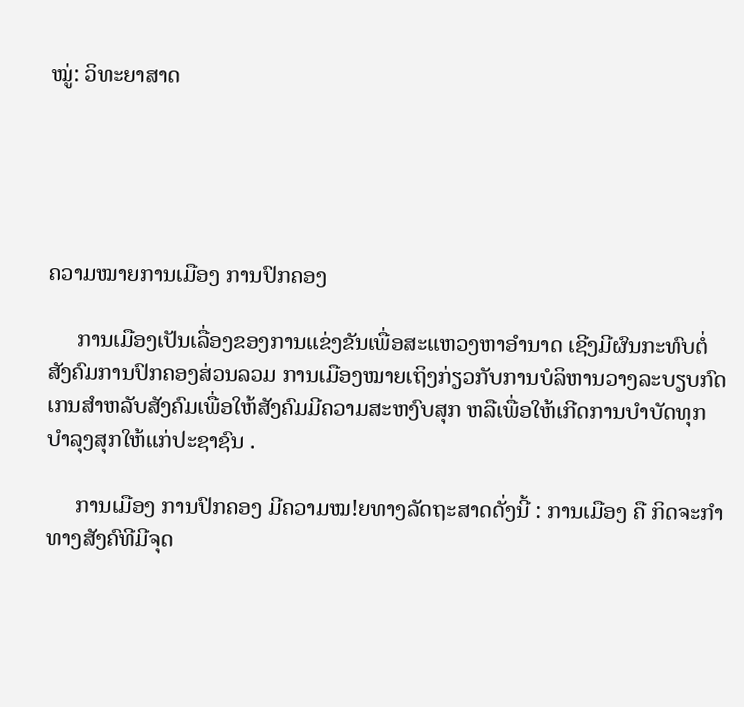ໝູ່: ວິທະຍາສາດ





ຄວາມໝາຍການເມືອງ ການປົກຄອງ

     ການເມືອງເປັນເລື່ອງຂອງການແຂ່ງຂັນເພື່ອສະເເຫວງຫາອຳນາດ ເຊີງມີຜົນກະທົບຕໍ່ສັງຄົມການປົກຄອງສ່ວນລວມ ການເມືອງໝາຍເຖິງກ່ຽວກັບການບໍລິຫານວາງລະບຽບກົດເກນສຳຫລັບສັງຄົມເພື່ອໃຫ້ສັງຄົມມີຄວາມສະຫງົບສຸກ ຫລືເພື່ອໃຫ້ເກີດການບຳບັດທຸກ ບຳລຸງສຸກໃຫ້ແກ່ປະຊາຊົນ .

     ການເມືອງ ການປົກຄອງ ມີຄວາມໝ!ຍທາງລັດຖະສາດດັ່ງນີ້ : ການເມືອງ ຄື ກິດຈະກຳທາງສັງຄົທີມີຈຸດ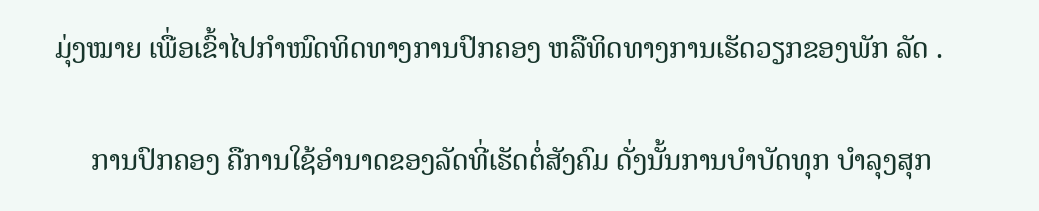ມຸ່ງໝາຍ ເພື່ອເຂົ້າໄປກຳໜົດທິດທາງການປົກຄອງ ຫລືທິດທາງການເຮັດວຽກຂອງພັກ ລັດ .

     ການປົກຄອງ ຄືການໃຊ້ອຳນາດຂອງລັດທີ່ເຮັດຕໍ່ສັງຄົມ ດັ່ງນັ້ນການບຳບັດທຸກ ບຳລຸງສຸກ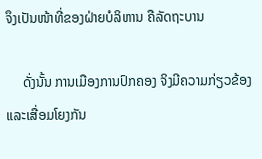ຈຶງເປັນໜ້າທີ່ຂອງຝ່າຍບໍລິຫານ ຄືລັດຖະບານ

     ດັ່ງນັ້ນ ການເມືອງການປົກຄອງ ຈິງມີຄວາມກ່ຽວຂ້ອງ ແລະເສື່ອມໂຍງກັນ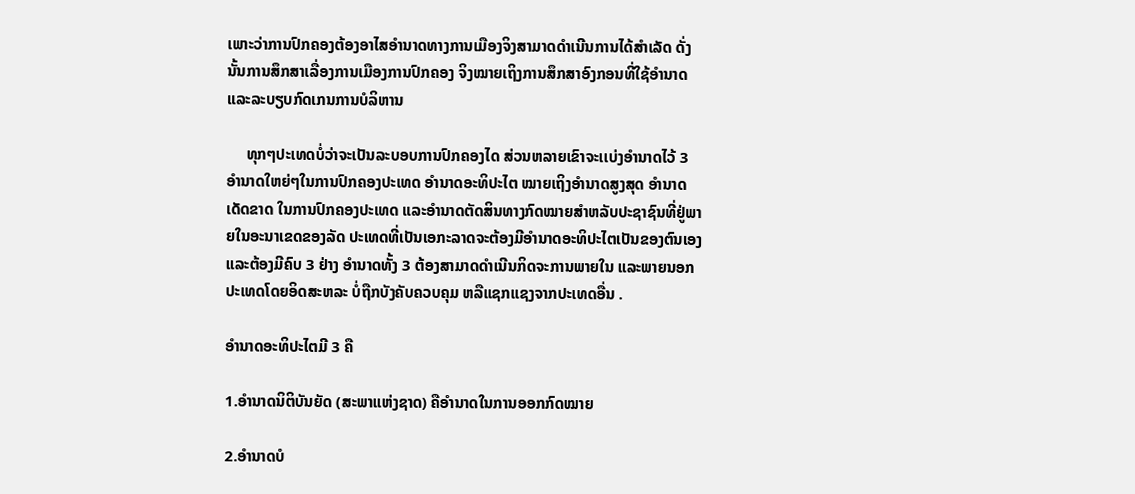ເພາະວ່າການປົກຄອງຕ້ອງອາໄສອຳນາດທາງການເມືອງຈິງສາມາດດຳເນີນການໄດ້ສຳເລັດ ດັ່ງນັ້ນການສຶກສາເລື່ອງການເມືອງການປົກຄອງ ຈິງໝາຍເຖິງການສຶກສາອົງກອນທີ່ໃຊ້ອຳນາດ ແລະລະບຽບກົດເກນການບໍລິຫານ

     ທຸກໆປະເທດບໍ່ວ່າຈະເປັນລະບອບການປົກຄອງໄດ ສ່ວນຫລາຍເຂົາຈະເເບ່ງອຳນາດໄວ້ 3 ອຳນາດໃຫຍ່ໆໃນການປົກຄອງປະເທດ ອຳນາດອະທິປະໄຕ ໝາຍເຖິງອຳນາດສູງສຸດ ອຳນາດເດັດຂາດ ໃນການປົກຄອງປະເທດ ແລະອຳນາດຕັດສິນທາງກົດໝາຍສຳຫລັບປະຊາຊົນທີ່ຢູ່ພາຍໃນອະນາເຂດຂອງລັດ ປະເທດທີ່ເປັນເອກະລາດຈະຕ້ອງມີອຳນາດອະທິປະໄຕເປັນຂອງຕົນເອງ ແລະຕ້ອງມີຄົບ 3 ຢ່າງ ອຳນາດທັ້ງ 3 ຕ້ອງສາມາດດຳເນີນກິດຈະການພາຍໃນ ແລະພາຍນອກປະເທດໂດຍອິດສະຫລະ ບໍ່ຖືກບັງຄັບຄວບຄຸມ ຫລືແຊກແຊງຈາກປະເທດອື່ນ .

ອຳນາດອະທິປະໄຕມີ 3 ຄື

1.ອຳນາດນິຕິບັນຍັດ (ສະພາແຫ່ງຊາດ) ຄືອຳນາດໃນການອອກກົດໝາຍ

2.ອຳນາດບໍ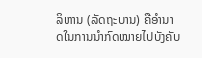ລິຫານ (ລັດຖະບານ) ຄືອຳນາດໃນການນຳກົດໝາຍໄປບັງຄັບ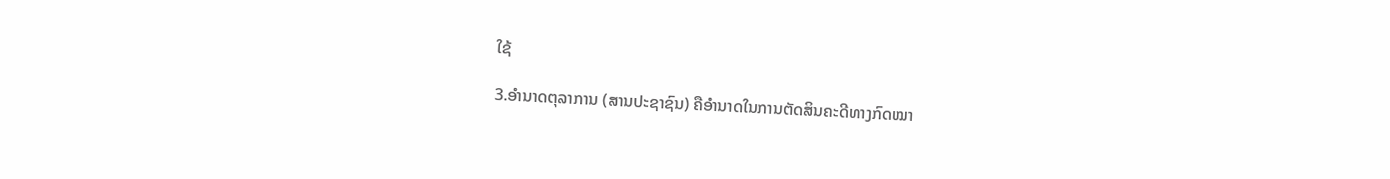ໃຊ້

3.ອຳນາດຕຸລາການ (ສານປະຊາຊົນ) ຄືອຳນາດໃນການຕັດສິນຄະດີທາງກົດໝາ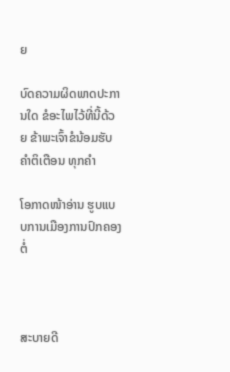ຍ

ບົດຄວາມຜິດພາດປະການໃດ ຂໍອະໄພໄວ້ທີ່ນີ້ດ້ວຍ ຂ້າພະເຈົ້າຂໍນ້ອມຮັບຄຳຕິເຕືອນ ທຸກຄຳ

ໂອກາດໜ້າອ່ານ ຮູບແບບການເມືອງການປົກຄອງຕໍ່



ສະບາຍດີ